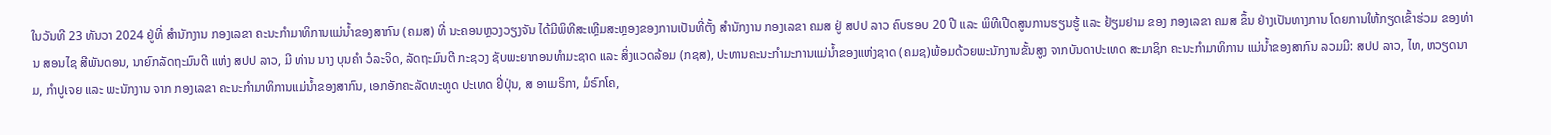ໃນວັນທີ 23 ທັນວາ 2024 ຢູ່ທີ່ ສໍານັກງານ ກອງເລຂາ ຄະນະກໍາມາທິການແມ່ນໍ້າຂອງສາກົນ (ຄມສ) ທີ່ ນະຄອນຫຼວງວຽງຈັນ ໄດ້ມີພິທີສະເຫຼີມສະຫຼອງຂອງການເປັນທີ່ຕັ້ງ ສໍານັກງານ ກອງເລຂາ ຄມສ ຢູ່ ສປປ ລາວ ຄົບຮອບ 20 ປີ ແລະ ພິທີເປີດສູນການຮຽນຮູ້ ແລະ ຢ້ຽມຢາມ ຂອງ ກອງເລຂາ ຄມສ ຂຶ້ນ ຢ່າງເປັນທາງການ ໂດຍການໃຫ້ກຽດເຂົ້າຮ່ວມ ຂອງທ່ານ ສອນໄຊ ສີພັນດອນ, ນາຍົກລັດຖະມົນຕີ ແຫ່ງ ສປປ ລາວ, ມີ ທ່ານ ນາງ ບຸນຄຳ ວໍລະຈິດ, ລັດຖະມົນຕີ ກະຊວງ ຊັບພະຍາກອນທຳມະຊາດ ແລະ ສິ່ງແວດລ້ອມ (ກຊສ), ປະທານຄະນະກຳມະການແມ່ນ້ຳຂອງແຫ່ງຊາດ (ຄມຊ)ພ້ອມດ້ວຍພະນັກງານຂັ້ນສູງ ຈາກບັນດາປະເທດ ສະມາຊິກ ຄະນະກຳມາທິການ ແມ່ນ້ຳຂອງສາກົນ ລວມມີ: ສປປ ລາວ, ໄທ, ຫວຽດນາມ, ກຳປູເຈຍ ແລະ ພະນັກງານ ຈາກ ກອງເລຂາ ຄະນະກຳມາທິການແມ່ນໍ້າຂອງສາກົນ, ເອກອັກຄະລັດທະທູດ ປະເທດ ຢີ່ປຸ່ນ, ສ ອາເມຣິກາ, ມໍຣົກໂຄ,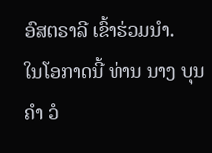ອົສຕຣາລີ ເຂົ້າຮ່ວມນຳ.
ໃນໂອກາດນີ້ ທ່ານ ນາງ ບຸນຄຳ ວໍ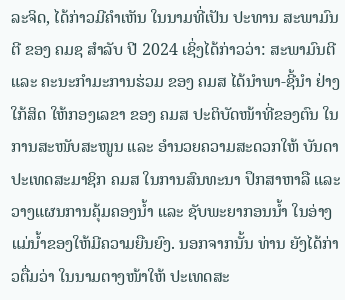ລະຈິດ, ໄດ້ກ່າວມີຄຳເຫັນ ໃນນາມທີ່ເປັນ ປະທານ ສະພາມົນຕີ ຂອງ ຄມຊ ສຳລັບ ປີ 2024 ເຊິ່ງໄດ້ກ່າວວ່າ: ສະພາມົນຕີ ແລະ ຄະນະກຳມະການຮ່ວມ ຂອງ ຄມສ ໄດ້ນຳພາ-ຊີ້ນຳ ຢ່າງໃກ້ສິດ ໃຫ້ກອງເລຂາ ຂອງ ຄມສ ປະຕິບັດໜ້າທີ່ຂອງຕົນ ໃນການສະໜັບສະໜູນ ແລະ ອຳນວຍຄວາມສະດວກໃຫ້ ບັນດາປະເທດສະມາຊິກ ຄມສ ໃນການສົນທະນາ ປຶກສາຫາລື ແລະ ວາງແຜນການຄຸ້ມຄອງນ້ຳ ແລະ ຊັບພະຍາກອນນ້ຳ ໃນອ່າງແມ່ນໍ້າຂອງໃຫ້ມີຄວາມຍືນຍົງ. ນອກຈາກນັ້ນ ທ່ານ ຍັງໄດ້ກ່າວຕື່ມວ່າ ໃນນາມຕາງໜ້າໃຫ້ ປະເທດສະ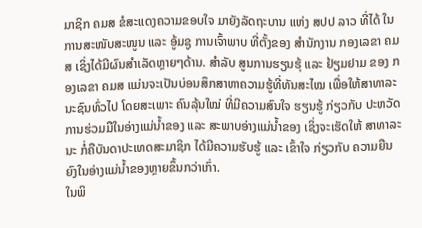ມາຊິກ ຄມສ ຂໍສະແດງຄວາມຂອບໃຈ ມາຍັງລັດຖະບານ ແຫ່ງ ສປປ ລາວ ທີ່ໄດ້ ໃນການສະໜັບສະໜູນ ແລະ ອູ້ມຊູ ການເຈົ້າພາບ ທີ່ຕັ້ງຂອງ ສໍານັກງານ ກອງເລຂາ ຄມສ ເຊິ່ງໄດ້ມີຜົນສຳເລັດຫຼາຍໆດ້ານ. ສຳລັບ ສູນການຮຽນຮຸ້ ແລະ ຢ້ຽມຢາມ ຂອງ ກອງເລຂາ ຄມສ ແມ່ນຈະເປັນບ່ອນສຶກສາຫາຄວາມຮູ້ທີ່ທັນສະໄໝ ເພື່ອໃຫ້ສາທາລະນະຊົນທົ່ວໄປ ໂດຍສະເພາະ ຄົນລຸ້ນໃໝ່ ທີ່ມີຄວາມສົນໃຈ ຮຽນຮູ້ ກ່ຽວກັບ ປະຫວັດການຮ່ວມມືໃນອ່າງແມ່ນໍ້າຂອງ ແລະ ສະພາບອ່າງແມ່ນໍ້າຂອງ ເຊິ່ງຈະເຮັດໃຫ້ ສາທາລະນະ ກໍ່ຄືບັນດາປະເທດສະມາຊິກ ໄດ້ມີຄວາມຮັບຮູ້ ແລະ ເຂົ້າໃຈ ກ່ຽວກັບ ຄວາມຍືນຍົງໃນອ່າງແມ່ນໍ້າຂອງຫຼາຍຂຶ້ນກວ່າເກົ່າ.
ໃນພິ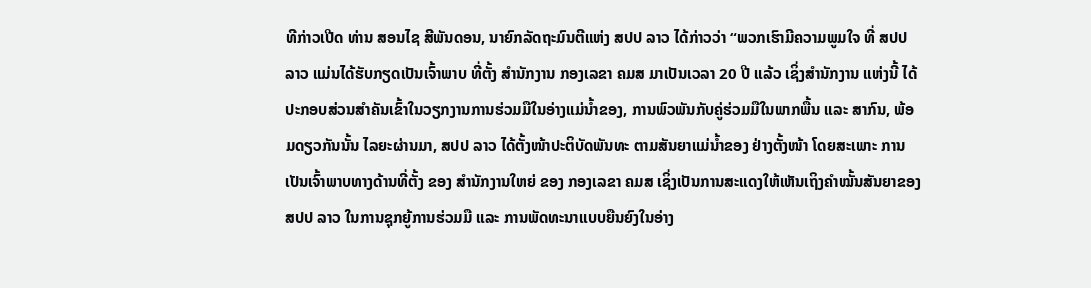ທີກ່າວເປີດ ທ່ານ ສອນໄຊ ສີພັນດອນ, ນາຍົກລັດຖະມົນຕີແຫ່ງ ສປປ ລາວ ໄດ້ກ່າວວ່າ “ພວກເຮົາມີຄວາມພູມໃຈ ທີ່ ສປປ ລາວ ແມ່ນໄດ້ຮັບກຽດເປັນເຈົ້າພາບ ທີ່ຕັ້ງ ສຳນັກງານ ກອງເລຂາ ຄມສ ມາເປັນເວລາ 20 ປີ ແລ້ວ ເຊິ່ງສຳນັກງານ ແຫ່ງນີ້ ໄດ້ປະກອບສ່ວນສຳຄັນເຂົ້າໃນວຽກງານການຮ່ວມມືໃນອ່າງແມ່ນ້ຳຂອງ, ການພົວພັນກັບຄູ່ຮ່ວມມືໃນພາກພື້ນ ແລະ ສາກົນ, ພ້ອມດຽວກັນນັ້ນ ໄລຍະຜ່ານມາ, ສປປ ລາວ ໄດ້ຕັ້ງໜ້າປະຕິບັດພັນທະ ຕາມສັນຍາແມ່ນໍ້າຂອງ ຢ່າງຕັ້ງໜ້າ ໂດຍສະເພາະ ການເປັນເຈົ້າພາບທາງດ້ານທີ່ຕັ້ງ ຂອງ ສໍານັກງານໃຫຍ່ ຂອງ ກອງເລຂາ ຄມສ ເຊິ່ງເປັນການສະແດງໃຫ້ເຫັນເຖິງຄຳໝັ້ນສັນຍາຂອງ ສປປ ລາວ ໃນການຊຸກຍູ້ການຮ່ວມມື ແລະ ການພັດທະນາແບບຍືນຍົງໃນອ່າງ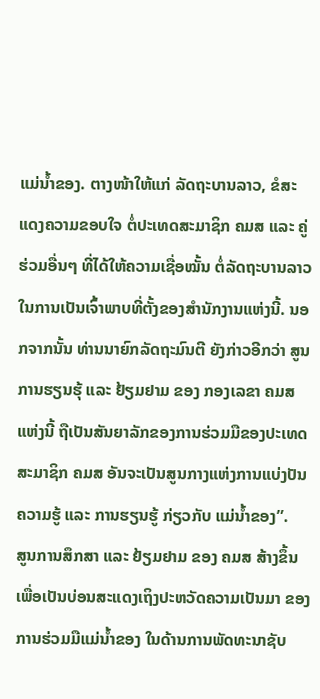ແມ່ນໍ້າຂອງ. ຕາງໜ້າໃຫ້ແກ່ ລັດຖະບານລາວ, ຂໍສະແດງຄວາມຂອບໃຈ ຕໍ່ປະເທດສະມາຊິກ ຄມສ ແລະ ຄູ່ຮ່ວມອື່ນໆ ທີ່ໄດ້ໃຫ້ຄວາມເຊື່ອໝັ້ນ ຕໍ່ລັດຖະບານລາວ ໃນການເປັນເຈົ້າພາບທີ່ຕັ້ງຂອງສໍານັກງານແຫ່ງນີ້. ນອກຈາກນັ້ນ ທ່ານນາຍົກລັດຖະມົນຕີ ຍັງກ່າວອີກວ່າ ສູນການຮຽນຮຸ້ ແລະ ຢ້ຽມຢາມ ຂອງ ກອງເລຂາ ຄມສ ແຫ່ງນີ້ ຖືເປັນສັນຍາລັກຂອງການຮ່ວມມືຂອງປະເທດສະມາຊິກ ຄມສ ອັນຈະເປັນສູນກາງແຫ່ງການແບ່ງປັນຄວາມຮູ້ ແລະ ການຮຽນຮູ້ ກ່ຽວກັບ ແມ່ນໍ້າຂອງ”.
ສູນການສຶກສາ ແລະ ຢ້ຽມຢາມ ຂອງ ຄມສ ສ້າງຂຶ້ນເພື່ອເປັນບ່ອນສະແດງເຖິງປະຫວັດຄວາມເປັນມາ ຂອງການຮ່ວມມືແມ່ນໍ້າຂອງ ໃນດ້ານການພັດທະນາຊັບ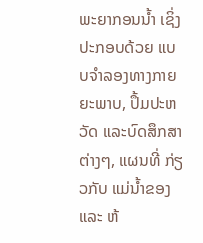ພະຍາກອນນ້ຳ ເຊິ່ງປະກອບດ້ວຍ ແບບຈຳລອງທາງກາຍຍະພາບ, ປຶ້ມປະຫວັດ ແລະບົດສຶກສາຕ່າງໆ, ແຜນທີ່ ກ່ຽວກັບ ແມ່ນໍ້າຂອງ ແລະ ຫ້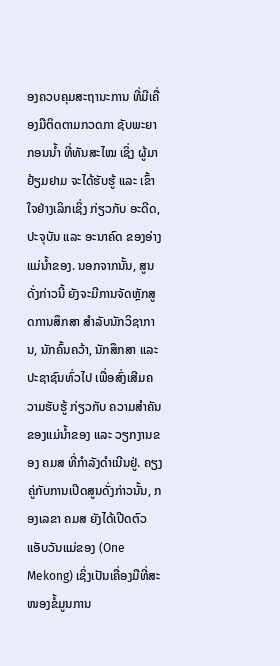ອງຄວບຄຸມສະຖານະການ ທີ່ມີເຄື່ອງມືຕິດຕາມກວດກາ ຊັບພະຍາກອນນໍ້າ ທີ່ທັນສະໄໝ ເຊິ່ງ ຜູ້ມາຢ້ຽມຢາມ ຈະໄດ້ຮັບຮູ້ ແລະ ເຂົ້າໃຈຢ່າງເລິກເຊິ່ງ ກ່ຽວກັບ ອະດີດ, ປະຈຸບັນ ແລະ ອະນາຄົດ ຂອງອ່າງແມ່ນ້ຳຂອງ. ນອກຈາກນັ້ນ, ສູນດັ່ງກ່າວນີ້ ຍັງຈະມີການຈັດຫຼັກສູດການສຶກສາ ສໍາລັບນັກວິຊາການ, ນັກຄົ້ນຄວ້າ, ນັກສຶກສາ ແລະ ປະຊາຊົນທົ່ວໄປ ເພື່ອສົ່ງເສີມຄວາມຮັບຮູ້ ກ່ຽວກັບ ຄວາມສໍາຄັນຂອງແມ່ນໍ້າຂອງ ແລະ ວຽກງານຂອງ ຄມສ ທີ່ກໍາລັງດໍາເນີນຢູ່. ຄຽງຄູ່ກັບການເປີດສູນດັ່ງກ່າວນັ້ນ, ກອງເລຂາ ຄມສ ຍັງໄດ້ເປີດຕົວ ແອັບວັນແມ່ຂອງ (One Mekong) ເຊິ່ງເປັນເຄື່ອງມືທີ່ສະໜອງຂໍ້ມູນການ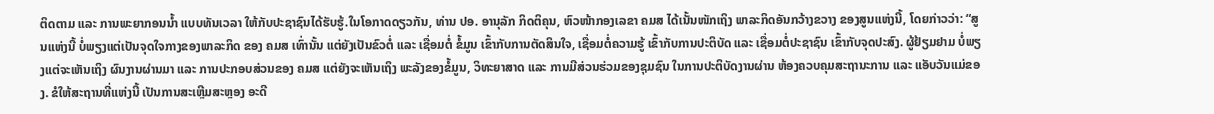ຕິດຕາມ ແລະ ການພະຍາກອນນໍ້າ ແບບທັນເວລາ ໃຫ້ກັບປະຊາຊົນໄດ້ຮັບຮູ້.ໃນໂອກາດດຽວກັນ, ທ່ານ ປອ. ອານຸລັກ ກິດຕິຄຸນ, ຫົວໜ້າກອງເລຂາ ຄມສ ໄດ້ເນັ້ນໜັກເຖິງ ພາລະກິດອັນກວ້າງຂວາງ ຂອງສູນແຫ່ງນີ້, ໂດຍກ່າວວ່າ: “ສູນແຫ່ງນີ້ ບໍ່ພຽງແຕ່ເປັນຈຸດໃຈກາງຂອງພາລະກິດ ຂອງ ຄມສ ເທົ່ານັ້ນ ແຕ່ຍັງເປັນຂົວຕໍ່ ແລະ ເຊື່ອມຕໍ່ ຂໍ້ມູນ ເຂົ້າກັບການຕັດສິນໃຈ, ເຊື່ອມຕໍ່ຄວາມຮູ້ ເຂົ້າກັບການປະຕິບັດ ແລະ ເຊື່ອມຕໍ່ປະຊາຊົນ ເຂົ້າກັບຈຸດປະສົງ. ຜູ້ຢ້ຽມຢາມ ບໍ່ພຽງແຕ່ຈະເຫັນເຖິງ ຜົນງານຜ່ານມາ ແລະ ການປະກອບສ່ວນຂອງ ຄມສ ແຕ່ຍັງຈະເຫັນເຖິງ ພະລັງຂອງຂໍ້ມູນ, ວິທະຍາສາດ ແລະ ການມີສ່ວນຮ່ວມຂອງຊຸມຊົນ ໃນການປະຕິບັດງານຜ່ານ ຫ້ອງຄວບຄຸມສະຖານະການ ແລະ ແອັບວັນແມ່ຂອງ. ຂໍໃຫ້ສະຖານທີ່ແຫ່ງນີ້ ເປັນການສະເຫຼີມສະຫຼອງ ອະດີ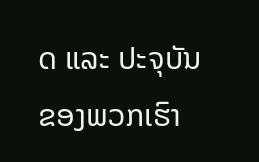ດ ແລະ ປະຈຸບັນຂອງພວກເຮົາ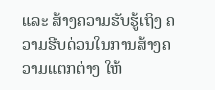ແລະ ສ້າງຄວາມຮັບຮູ້ເຖິງ ຄວາມຮີບດ່ວນໃນການສ້າງຄວາມແຕກຕ່າງ ໃຫ້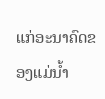ແກ່ອະນາຄົດຂອງແມ່ນ້ຳ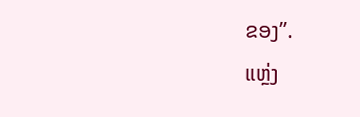ຂອງ”.
ແຫຼ່ງ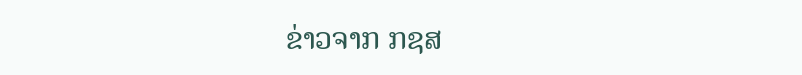ຂ່າວຈາກ ກຊສ